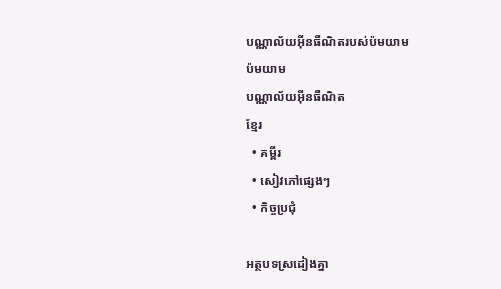បណ្ណាល័យអ៊ីនធឺណិតរបស់ប៉មយាម
ប៉មយាម
បណ្ណាល័យអ៊ីនធឺណិត
ខ្មែរ
  • គម្ពីរ
  • សៀវភៅផ្សេងៗ
  • កិច្ចប្រជុំ

អត្ថបទស្រដៀងគ្នា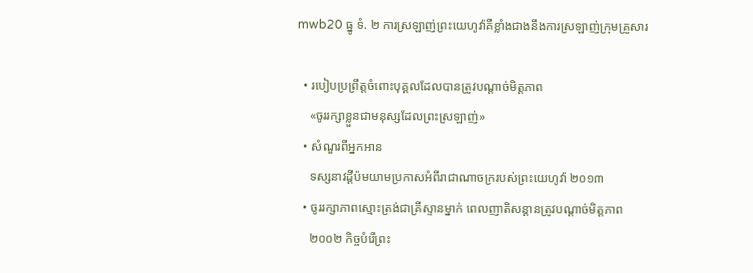mwb20 ធ្នូ ទំ. ២ ការស្រឡាញ់ព្រះយេហូវ៉ាគឺខ្លាំងជាងនឹងការស្រឡាញ់ក្រុមគ្រួសារ

  • របៀបប្រព្រឹត្តចំពោះបុគ្គលដែលបានត្រូវបណ្ដាច់មិត្តភាព
    «ចូររក្សាខ្លួនជាមនុស្សដែលព្រះស្រឡាញ់»
  • សំណួរពីអ្នកអាន
    ទស្សនាវដ្ដីប៉មយាមប្រកាសអំពីរាជាណាចក្ររបស់ព្រះយេហូវ៉ា ២០១៣
  • ចូររក្សាភាពស្មោះត្រង់ជាគ្រីស្ទានម្នាក់ ពេលញាតិសន្ដានត្រូវបណ្ដាច់មិត្ដភាព
    ២០០២ កិច្ចបំរើព្រះ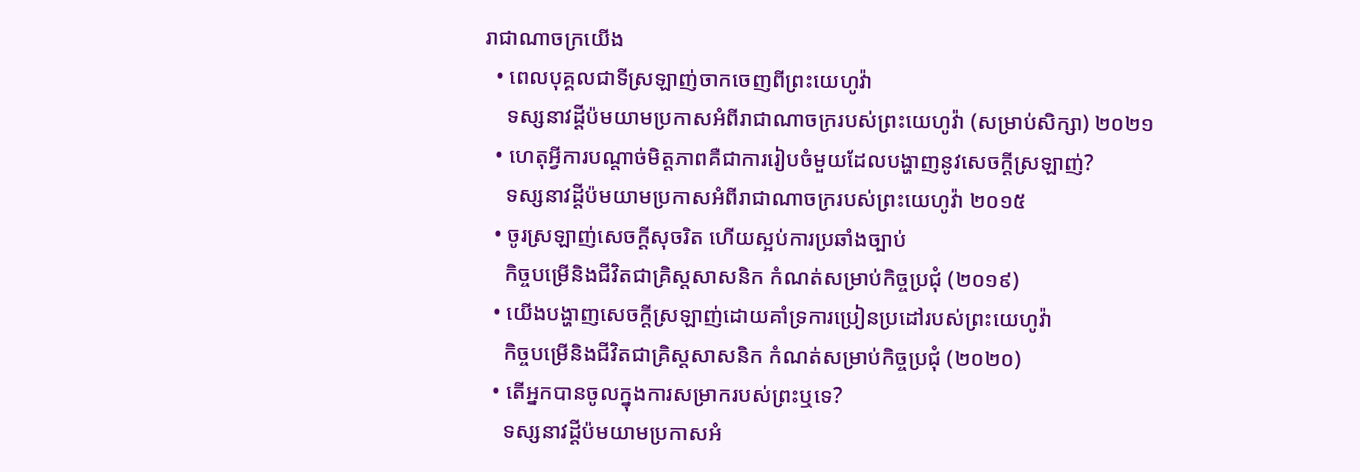រាជាណាចក្រយើង
  • ពេលបុគ្គលជាទីស្រឡាញ់ចាកចេញពីព្រះយេហូវ៉ា
    ទស្សនាវដ្ដីប៉មយាមប្រកាសអំពីរាជាណាចក្ររបស់ព្រះយេហូវ៉ា (សម្រាប់សិក្សា) ២០២១
  • ហេតុអ្វីការបណ្ដាច់មិត្តភាពគឺជាការរៀបចំមួយដែលបង្ហាញនូវសេចក្ដីស្រឡាញ់?
    ទស្សនាវដ្ដីប៉មយាមប្រកាសអំពីរាជាណាចក្ររបស់ព្រះយេហូវ៉ា ២០១៥
  • ចូរស្រឡាញ់សេចក្ដីសុចរិត ហើយស្អប់ការប្រឆាំងច្បាប់
    កិច្ចបម្រើនិងជីវិតជាគ្រិស្តសាសនិក កំណត់សម្រាប់កិច្ចប្រជុំ (២០១៩)
  • យើងបង្ហាញសេចក្ដីស្រឡាញ់ដោយគាំទ្រការប្រៀនប្រដៅរបស់ព្រះយេហូវ៉ា
    កិច្ចបម្រើនិងជីវិតជាគ្រិស្តសាសនិក កំណត់សម្រាប់កិច្ចប្រជុំ (២០២០)
  • តើអ្នកបានចូលក្នុងការសម្រាករបស់ព្រះឬទេ?
    ទស្សនាវដ្ដីប៉មយាមប្រកាសអំ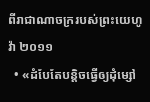ពីរាជាណាចក្ររបស់ព្រះយេហូវ៉ា ២០១១
  • «ដំបែតែបន្ដិចធ្វើឲ្យដុំម្សៅ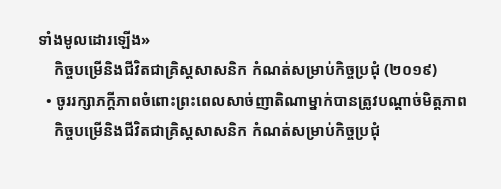ទាំងមូលដោរឡើង»
    កិច្ចបម្រើនិងជីវិតជាគ្រិស្តសាសនិក កំណត់សម្រាប់កិច្ចប្រជុំ (២០១៩)
  • ចូររក្សាភក្ដីភាពចំពោះព្រះពេលសាច់ញាតិណាម្នាក់បានត្រូវបណ្ដាច់មិត្តភាព
    កិច្ចបម្រើនិងជីវិតជាគ្រិស្តសាសនិក កំណត់សម្រាប់កិច្ចប្រជុំ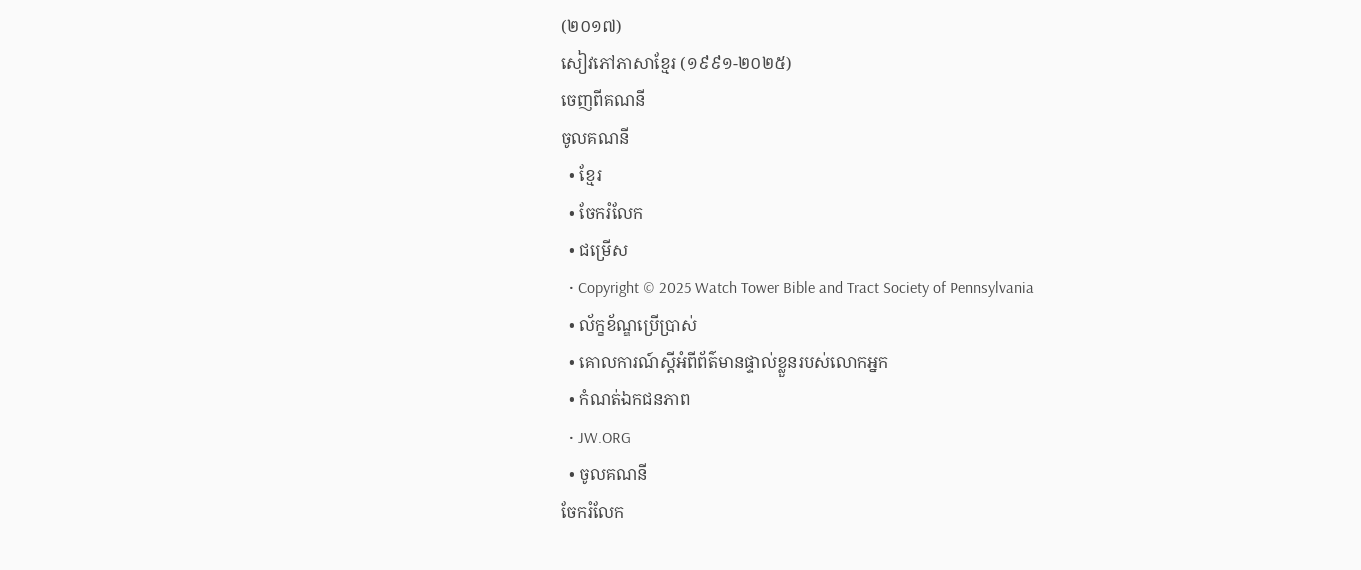(២០១៧)
សៀវភៅភាសាខ្មែរ (១៩៩១-២០២៥)
ចេញពីគណនី
ចូលគណនី
  • ខ្មែរ
  • ចែករំលែក
  • ជម្រើស
  • Copyright © 2025 Watch Tower Bible and Tract Society of Pennsylvania
  • ល័ក្ខខ័ណ្ឌប្រើប្រាស់
  • គោលការណ៍ស្ដីអំពីព័ត៌មានផ្ទាល់ខ្លួនរបស់លោកអ្នក
  • កំណត់ឯកជនភាព
  • JW.ORG
  • ចូលគណនី
ចែករំលែក